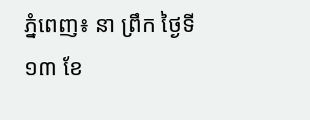ភ្នំពេញ៖ នា ព្រឹក ថ្ងៃទី១៣ ខែ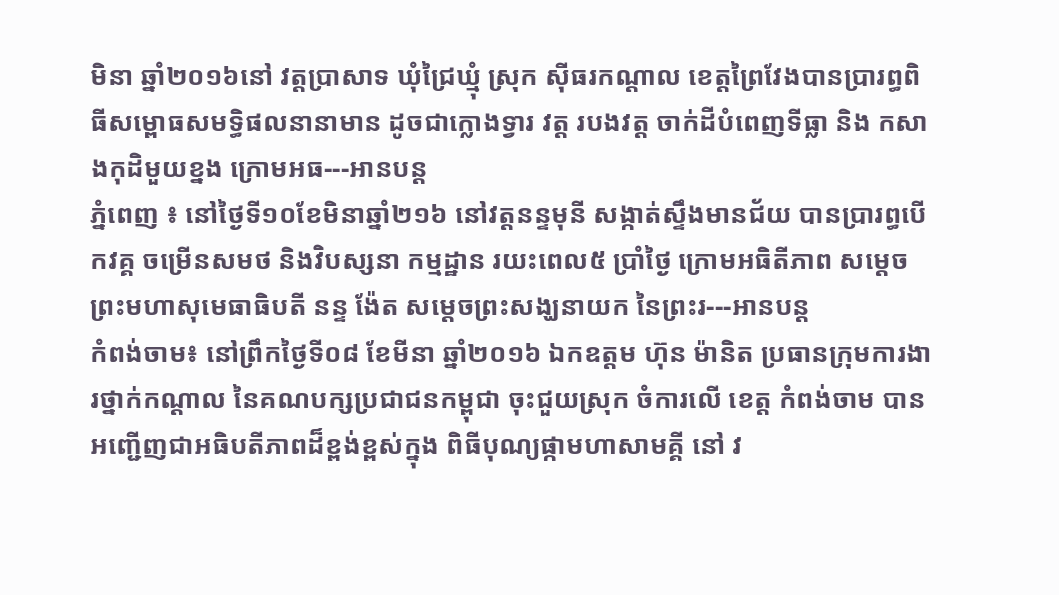មិនា ឆ្នាំ២០១៦នៅ វត្តប្រាសាទ ឃុំជ្រៃឃ្មុំ ស្រុក ស៊ីធរកណ្តាល ខេត្តព្រៃវែងបានប្រារព្ធពិធីសម្ពោធសមទិ្ធផលនានាមាន ដូចជាក្លោងទ្វារ វត្ត របងវត្ត ចាក់ដីបំពេញទីធ្លា និង កសាងកុដិមួយខ្នង ក្រោមអធ---អានបន្ត
ភ្នំពេញ ៖ នៅថ្ងៃទី១០ខែមិនាឆ្នាំ២១៦ នៅវត្តនន្ទមុនី សង្កាត់ស្ទឹងមានជ័យ បានប្រារព្ធបើកវគ្គ ចម្រើនសមថ និងវិបស្សនា កម្មដ្ឋាន រយះពេល៥ ប្រាំថ្ងៃ ក្រោមអធិតីភាព សម្តេចព្រះមហាសុមេធាធិបតី នន្ទ ង៉ែត សម្តេចព្រះសង្ឃនាយក នៃព្រះរ---អានបន្ត
កំពង់ចាម៖ នៅព្រឹកថ្ងៃទី០៨ ខែមីនា ឆ្នាំ២០១៦ ឯកឧត្ដម ហ៊ុន ម៉ានិត ប្រធានក្រុមការងារថ្នាក់កណ្ដាល នៃគណបក្សប្រជាជនកម្ពុជា ចុះជួយស្រុក ចំការលើ ខេត្ត កំពង់ចាម បានអញ្ជើញជាអធិបតីភាពដ៏ខ្ពង់ខ្ពស់ក្នុង ពិធីបុណ្យផ្កាមហាសាមគ្គី នៅ វ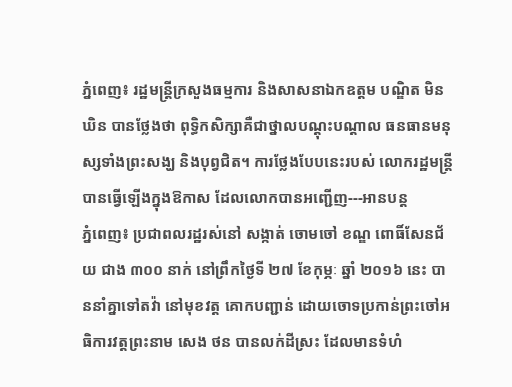ភ្នំពេញ៖ រដ្ឋមន្ត្រីក្រសួងធម្មការ និងសាសនាឯកឧត្តម បណ្ឌិត មិន ឃិន បានថ្លែងថា ពុទ្ធិកសិក្សាគឺជាថ្នាលបណ្តុះបណ្តាល ធនធានមនុស្សទាំងព្រះសង្ឃ និងបុព្វជិត។ ការថ្លែងបែបនេះរបស់ លោករដ្ឋមន្ត្រី បានធ្វើឡើងក្នុងឱកាស ដែលលោកបានអញ្ជើញ---អានបន្ត
ភ្នំពេញ៖ ប្រជាពលរដ្ឋរស់នៅ សង្កាត់ ចោមចៅ ខណ្ឌ ពោធិ៍សែនជ័យ ជាង ៣០០ នាក់ នៅព្រឹកថ្ងៃទី ២៧ ខែកុម្ភៈ ឆ្នាំ ២០១៦ នេះ បាននាំគ្នាទៅតវ៉ា នៅមុខវត្ត គោកបញ្ជាន់ ដោយចោទប្រកាន់ព្រះចៅអធិការវត្តព្រះនាម សេង ថន បានលក់ដីស្រះ ដែលមានទំហំ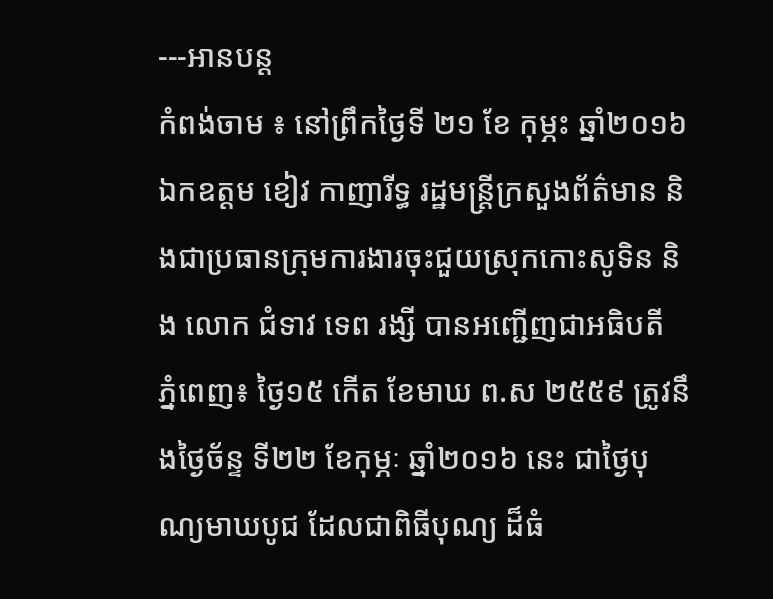---អានបន្ត
កំពង់ចាម ៖ នៅព្រឹកថ្ងៃទី ២១ ខែ កុម្ភះ ឆ្នាំ២០១៦ ឯកឧត្តម ខៀវ កាញារីទ្ធ រដ្ឋមន្ត្រីក្រសួងព័ត៌មាន និងជាប្រធានក្រុមការងារចុះជួយស្រុកកោះសូទិន និង លោក ជំទាវ ទេព រង្សី បានអញ្ជើញជាអធិបតី
ភ្នំពេញ៖ ថ្ងៃ១៥ កើត ខែមាឃ ព.ស ២៥៥៩ ត្រូវនឹងថ្ងៃច័ន្ទ ទី២២ ខែកុម្ភៈ ឆ្នាំ២០១៦ នេះ ជាថ្ងៃបុណ្យមាឃបូជ ដែលជាពិធីបុណ្យ ដ៏ធំ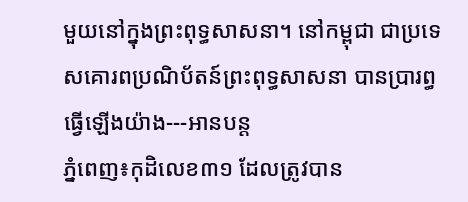មួយនៅក្នុងព្រះពុទ្ធសាសនា។ នៅកម្ពុជា ជាប្រទេសគោរពប្រណិប័តន៍ព្រះពុទ្ធសាសនា បានប្រារព្ធធ្វើឡើងយ៉ាង---អានបន្ត
ភ្នំពេញ៖កុដិលេខ៣១ ដែលត្រូវបាន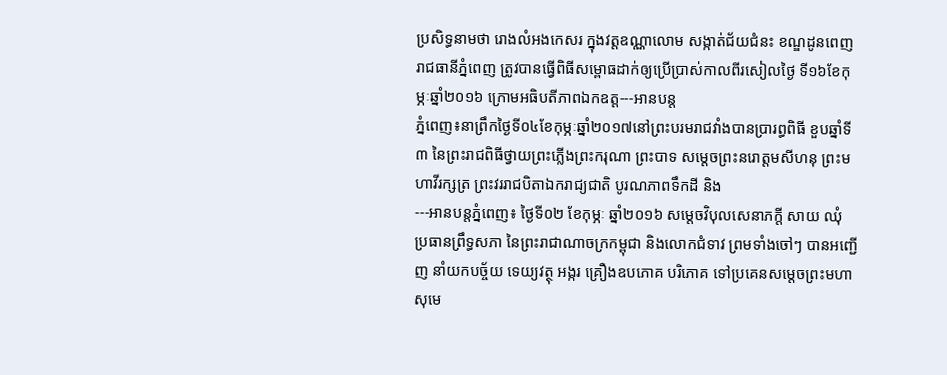ប្រសិទ្ធនាមថា រោងលំអងកេសរ ក្នុងវត្តឧណ្ណាលោម សង្កាត់ជ័យជំនះ ខណ្ឌដូនពេញ រាជធានីភ្នំពេញ ត្រូវបានធ្វើពិធីសម្ពោធដាក់ឲ្យប្រើប្រាស់កាលពីរសៀលថ្ងៃ ទី១៦ខែកុម្ភៈឆ្នាំ២០១៦ ក្រោមអធិបតីភាពឯកឧត្ត---អានបន្ត
ភ្នំពេញ៖នាព្រឹកថ្ងៃទី០៤ខែកុម្ភៈឆ្នាំ២០១៧នៅព្រះបរមរាជវាំងបានប្រារព្ធពិធី ខួបឆ្នាំទី៣ នៃព្រះរាជពិធីថ្វាយព្រះភ្លើងព្រះករុណា ព្រះបាទ សម្ដេចព្រះនរោត្តមសីហនុ ព្រះមហាវីរក្សត្រ ព្រះវររាជបិតាឯករាជ្យជាតិ បូរណភាពទឹកដី និង
---អានបន្តភ្នំពេញ៖ ថ្ងៃទី០២ ខែកុម្ភៈ ឆ្នាំ២០១៦ សម្តេចវិបុលសេនាភក្តី សាយ ឈុំ ប្រធានព្រឹទ្ធសភា នៃព្រះរាជាណាចក្រកម្ពុជា និងលោកជំទាវ ព្រមទាំងចៅៗ បានអញ្ជើញ នាំយកបច្ច័យ ទេយ្យវត្ថុ អង្ករ គ្រឿងឧបភោគ បរិភោគ ទៅប្រគេនសម្ដេចព្រះមហាសុមេ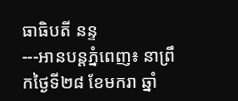ធាធិបតី នន្ទ
---អានបន្តភ្នំពេញ៖ នាព្រឹកថ្ងៃទី២៨ ខែមករា ឆ្នាំ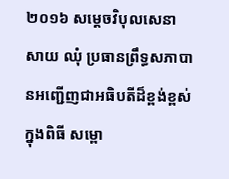២០១៦ សម្ដេចវិបុលសេនា សាយ ឈុំ ប្រធានព្រឹទ្ធសភាបានអញ្ជើញជាអធិបតីដ៏ខ្ពង់ខ្ពស់ ក្នុងពិធី សម្ពោ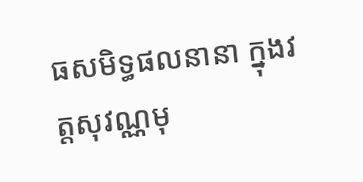ធសមិទ្ធផលនានា ក្នុងវត្តសុវណ្ណមុ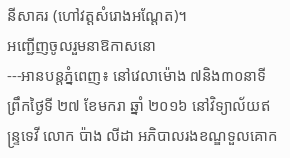នីសាគរ (ហៅវត្តសំរោងអណ្តែត)។
អញ្ជើញចូលរួមនាឱកាសនោ
---អានបន្តភ្នំពេញ៖ នៅវេលាម៉ោង ៧និង៣០នាទី ព្រឹកថ្ងៃទី ២៧ ខែមករា ឆ្នាំ ២០១៦ នៅវិទ្យាល័យឥន្ទ្រទេវី លោក ប៉ាង លីដា អភិបាលរងខណ្ឌទួលគោក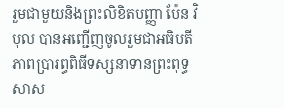រួមជាមួយនិងព្រះលិខិតបញ្ញា ប៉ែន វិបុល បានអញ្ជើញចូលរួមជាអធិបតីភាពប្រារព្ធពិធីទស្សនាទានព្រះពុទ្ធសាស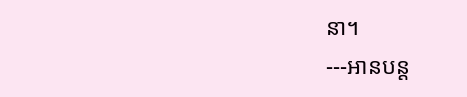នា។
---អានបន្ត